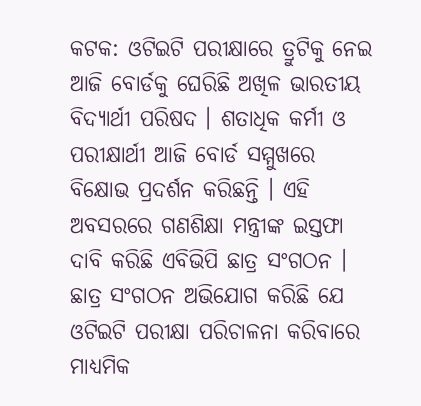କଟକ: ଓଟିଇଟି ପରୀକ୍ଷାରେ ତ୍ରୁଟିକୁ ନେଇ ଆଜି ବୋର୍ଡକୁ ଘେରିଛି ଅଖିଳ ଭାରତୀୟ ବିଦ୍ୟାର୍ଥୀ ପରିଷଦ । ଶତାଧିକ କର୍ମୀ ଓ ପରୀକ୍ଷାର୍ଥୀ ଆଜି ବୋର୍ଡ ସମ୍ମୁଖରେ ବିକ୍ଷୋଭ ପ୍ରଦର୍ଶନ କରିଛନ୍ତି । ଏହି ଅବସରରେ ଗଣଶିକ୍ଷା ମନ୍ତ୍ରୀଙ୍କ ଇସ୍ତଫା ଦାବି କରିଛି ଏବିଭିପି ଛାତ୍ର ସଂଗଠନ ।
ଛାତ୍ର ସଂଗଠନ ଅଭିଯୋଗ କରିଛି ଯେ ଓଟିଇଟି ପରୀକ୍ଷା ପରିଚାଳନା କରିବାରେ ମାଧ୍ୟମିକ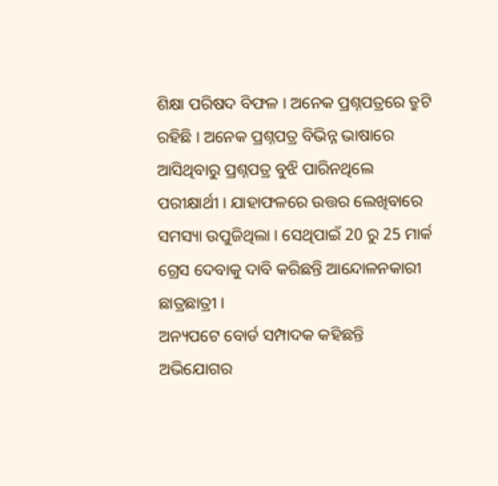ଶିକ୍ଷା ପରିଷଦ ବିଫଳ । ଅନେକ ପ୍ରଶ୍ନପତ୍ରରେ ତ୍ରୁଟି ରହିଛି । ଅନେକ ପ୍ରଶ୍ନପତ୍ର ବିଭିନ୍ନ ଭାଷାରେ ଆସିଥିବାରୁ ପ୍ରଶ୍ନପତ୍ର ବୁଝି ପାରିନଥିଲେ ପରୀକ୍ଷାର୍ଥୀ । ଯାହାଫଳରେ ଉତ୍ତର ଲେଖିବାରେ ସମସ୍ୟା ଉପୁଜିଥିଲା । ସେଥିପାଇଁ 20 ରୁ 25 ମାର୍କ ଗ୍ରେସ ଦେବାକୁ ଦାବି କରିଛନ୍ତି ଆନ୍ଦୋଳନକାରୀ ଛାତ୍ରଛାତ୍ରୀ ।
ଅନ୍ୟପଟେ ବୋର୍ଡ ସମ୍ପାଦକ କହିଛନ୍ତି ଅଭିଯୋଗର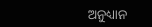ଅନୁଧ୍ୟାନ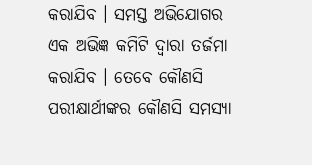କରାଯିବ । ସମସ୍ତ ଅଭିଯୋଗର ଏକ ଅଭିଜ୍ଞ କମିଟି ଦ୍ବାରା ତର୍ଜମା କରାଯିବ । ତେବେ କୌଣସି ପରୀକ୍ଷାର୍ଥୀଙ୍କର କୌଣସି ସମସ୍ୟା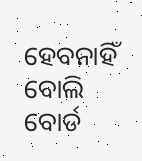ହେବନାହିଁ ବୋଲି ବୋର୍ଡ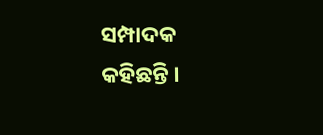ସମ୍ପାଦକ କହିଛନ୍ତି ।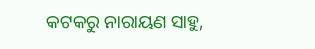କଟକରୁ ନାରାୟଣ ସାହୁ,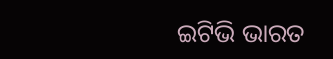ଇଟିଭି ଭାରତ